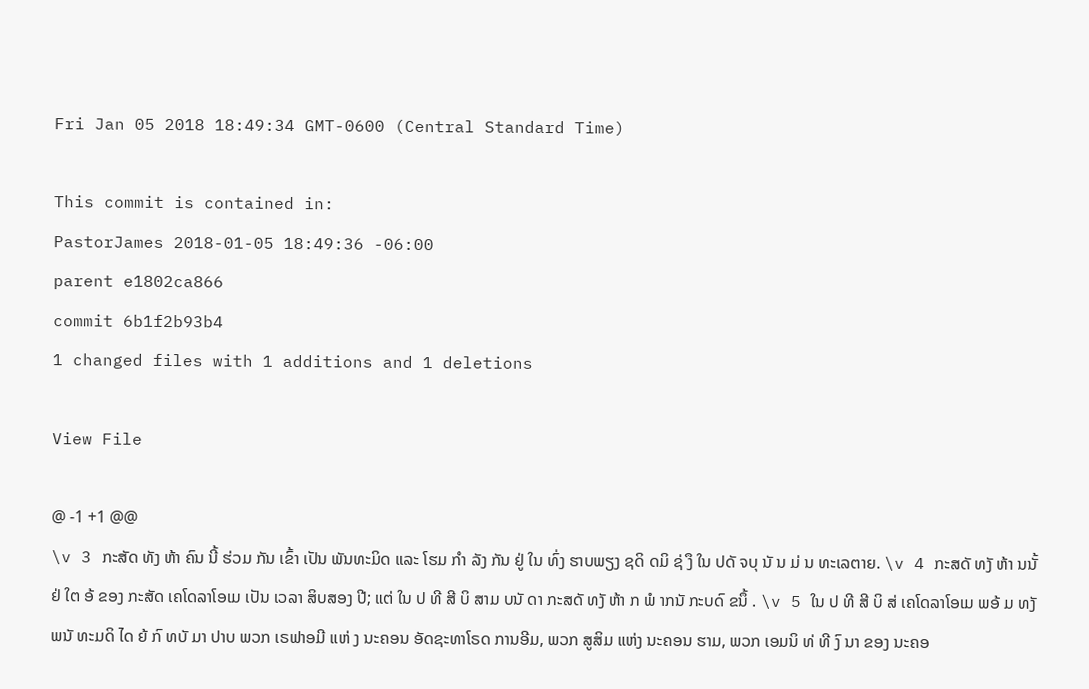Fri Jan 05 2018 18:49:34 GMT-0600 (Central Standard Time)

This commit is contained in:
PastorJames 2018-01-05 18:49:36 -06:00
parent e1802ca866
commit 6b1f2b93b4
1 changed files with 1 additions and 1 deletions

View File

@ -1 +1 @@
\v 3 ກະສັດ ທັງ ຫ້າ ຄົນ ນີ້ ຮ່ວມ ກັນ ເຂົ້າ ເປັນ ພັນທະມິດ ແລະ ໂຮມ ກຳ ລັງ ກັນ ຢູ່ ໃນ ທົ່ງ ຮາບພຽງ ຊດິ ດມິ ຊ່ ງຶ ໃນ ປດັ ຈບຸ ນັ ນ ມ່ ນ ທະເລຕາຍ. \v 4 ກະສດັ ທງັ ຫ້າ ນນັ້ ຢ່ ໃຕ ອ້ ຂອງ ກະສັດ ເຄໂດລາໂອເມ ເປັນ ເວລາ ສິບສອງ ປີ; ແຕ່ ໃນ ປ ທີ ສີ ບິ ສາມ ບນັ ດາ ກະສດັ ທງັ ຫ້າ ກ ພໍ າກນັ ກະບດົ ຂນຶ້ . \v 5 ໃນ ປ ທີ ສີ ບິ ສ່ ເຄໂດລາໂອເມ ພອ້ ມ ທງັ ພນັ ທະມດິ ໄດ ຍ້ ກົ ທບັ ມາ ປາບ ພວກ ເຣຟາອມີ ແຫ່ ງ ນະຄອນ ອັດຊະທາໂຣດ ການອີມ, ພວກ ສູສິມ ແຫ່ງ ນະຄອນ ຮາມ, ພວກ ເອມນິ ທ່ ທີ ງົ ນາ ຂອງ ນະຄອ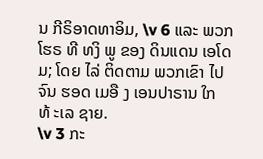ນ ກີຣິອາດທາອິມ, \v 6 ແລະ ພວກ ໂຮຣ ທີ ທງິ ພູ ຂອງ ດິນແດນ ເອໂດມ; ໂດຍ ໄລ່ ຕິດຕາມ ພວກເຂົາ ໄປ ຈົນ ຮອດ ເມອື ງ ເອນປາຣານ ໃກ ທ້ ະເລ ຊາຍ.
\v 3 ກະ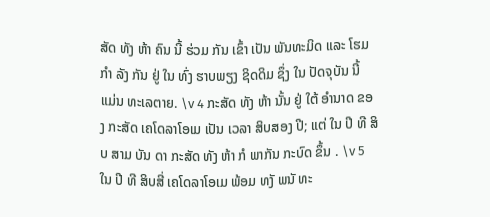ສັດ ທັງ ຫ້າ ຄົນ ນີ້ ຮ່ວມ ກັນ ເຂົ້າ ເປັນ ພັນທະມິດ ແລະ ໂຮມ ກຳ ລັງ ກັນ ຢູ່ ໃນ ທົ່ງ ຮາບພຽງ ຊິດດິມ ຊຶ່ງ ໃນ ປັດຈຸບັນ ນີ້ ແມ່ນ ທະເລຕາຍ. \v 4 ກະສັດ ທັງ ຫ້າ ນັ້ນ ຢູ່ ໃຕ້ ອຳນາດ ຂອງ ກະສັດ ເຄໂດລາໂອເມ ເປັນ ເວລາ ສິບສອງ ປີ; ແຕ່ ໃນ ປີ ທີ ສິບ ສາມ ບັນ ດາ ກະສັດ ທັງ ຫ້າ ກໍ ພາກັນ ກະບົດ ຂຶ້ນ . \v 5 ໃນ ປີ ທີ ສິບສີ່ ເຄໂດລາໂອເມ ພ້ອມ ທງັ ພນັ ທະ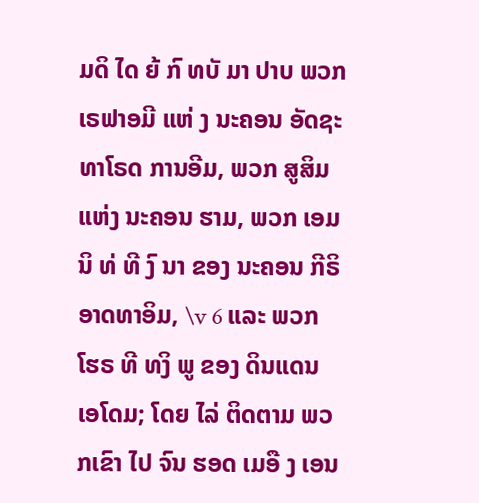ມດິ ໄດ ຍ້ ກົ ທບັ ມາ ປາບ ພວກ ເຣຟາອມີ ແຫ່ ງ ນະຄອນ ອັດຊະທາໂຣດ ການອີມ, ພວກ ສູສິມ ແຫ່ງ ນະຄອນ ຮາມ, ພວກ ເອມນິ ທ່ ທີ ງົ ນາ ຂອງ ນະຄອນ ກີຣິອາດທາອິມ, \v 6 ແລະ ພວກ ໂຮຣ ທີ ທງິ ພູ ຂອງ ດິນແດນ ເອໂດມ; ໂດຍ ໄລ່ ຕິດຕາມ ພວກເຂົາ ໄປ ຈົນ ຮອດ ເມອື ງ ເອນ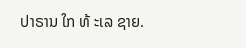ປາຣານ ໃກ ທ້ ະເລ ຊາຍ.